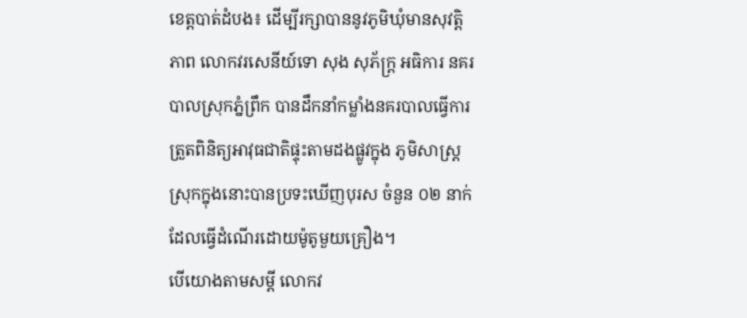ខេត្តបាត់ដំបង៖ ដើម្បីរក្សាបាននូវភូមិឃុំមានសុវត្តិភាព លោកវរសេនីយ៍ទោ សុង សុភ័ក្រ្ត អធិការ នគរបាលស្រុកភ្នំព្រឹក បានដឹកនាំកម្លាំងនគរបាលធ្វើការត្រួតពិនិត្យអាវុធជាតិផ្ទុះតាមដងផ្លូវក្នុង ភូមិសាស្រ្តស្រុកក្នុងនោះបានប្រទះឃើញបុរស ចំនួន ០២ នាក់ដែលធ្វើដំណើរដោយម៉ូតូមួយគ្រឿង។
បើយោងតាមសម្តី លោកវ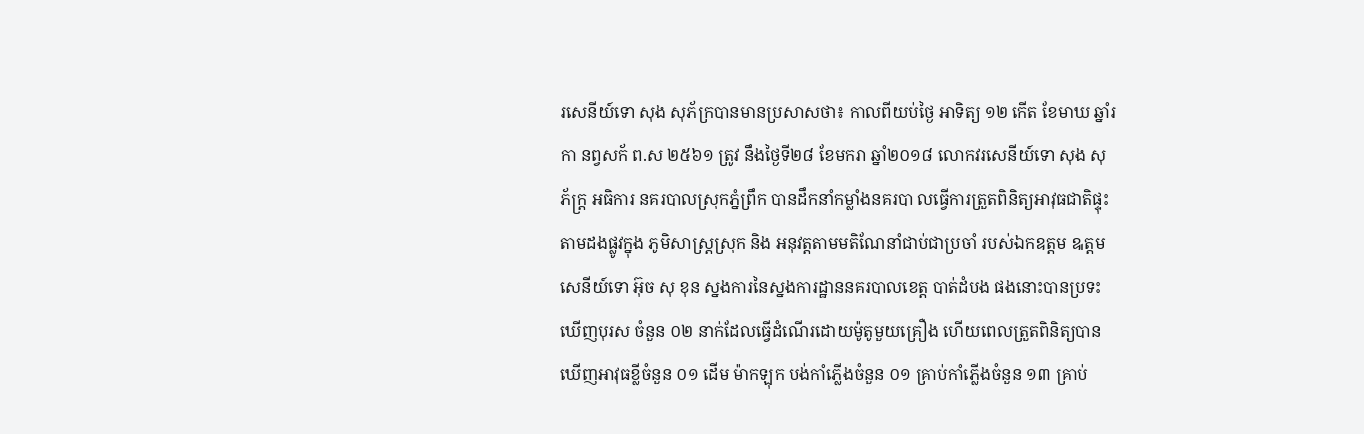រសេនីយ៍ទោ សុង សុភ័ក្របានមានប្រសាសថា៖ កាលពីយប់ថ្ងៃ អាទិត្យ ១២ កើត ខែមាឃ ឆ្នាំរកា នព្វសក័ ព.ស ២៥៦១ ត្រូវ នឹងថ្ងៃទី២៨ ខែមករា ឆ្នាំ២០១៨ លោកវរសេនីយ៍ទោ សុង សុភ័ក្រ្ត អធិការ នគរបាលស្រុកភ្នំព្រឹក បានដឹកនាំកម្លាំងនគរបា លធ្វើការត្រួតពិនិត្យអាវុធជាតិផ្ទុះតាមដងផ្លូវក្នុង ភូមិសាស្រ្តស្រុក និង អនុវត្តតាមមតិណែនាំជាប់ជាប្រចាំ របស់ឯកឧត្តម ឩត្តមសេនីយ៍ទោ អ៊ុច សុ ខុន ស្នងការនៃស្នងការដ្ឋាននគរបាលខេត្ត បាត់ដំបង ផងនោះបានប្រទះឃើញបុរស ចំនួន ០២ នាក់ដែលធ្វើដំណើរដោយម៉ូតូមួយគ្រឿង ហើយពេលត្រួតពិនិត្យបានឃើញអាវុធខ្លីចំនួន ០១ ដើម ម៉ាកឡុក បង់កាំភ្លើងចំនួន ០១ គ្រាប់កាំភ្លើងចំនួន ១៣ គ្រាប់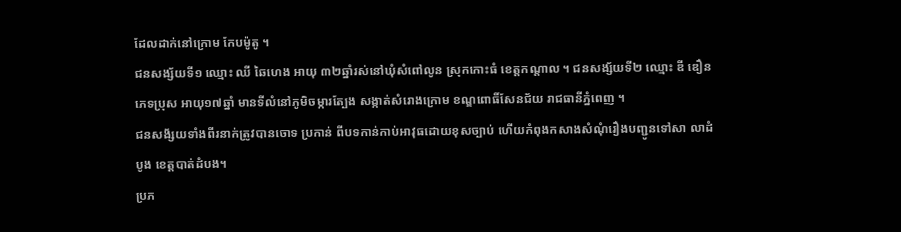ដែលដាក់នៅក្រោម កែបម៉ូតូ ។
ជនសង្ស័យទី១ ឈ្មោះ ឈី ឆៃហេង អាយុ ៣២ឆ្នាំរស់នៅឃុំសំពៅលូន ស្រុកកោះធំ ខេត្តកណ្ដាល ។ ជនសង្ស័យទី២ ឈ្មោះ ឌី ឌឿន ភេទប្រុស អាយុ១៧ឆ្នាំ មានទីលំនៅភូមិចម្ការត្បែង សង្កាត់សំរោងក្រោម ខណ្ឌពោធិ៍សែនជ័យ រាជធានីភ្នំពេញ ។
ជនសង័្សយទាំងពីរនាក់ត្រូវបានចោទ ប្រកាន់ ពីបទកាន់កាប់អាវុធដោយខុសច្បាប់ ហើយកំពុងកសាងសំណុំរឿងបញ្ជូនទៅសា លាដំបូង ខេត្តបាត់ដំបង។
ប្រភ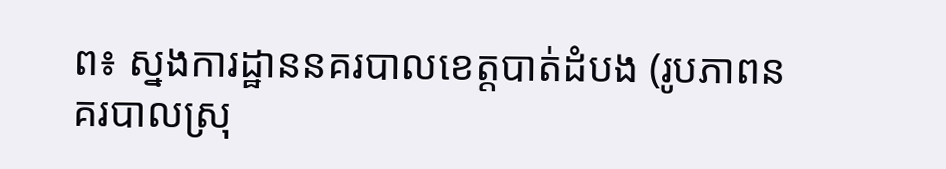ព៖ ស្នងការដ្ឋាននគរបាលខេត្តបាត់ដំបង (រូបភាពនគរបាលស្រុ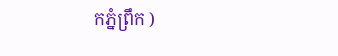កភ្នំព្រឹក )